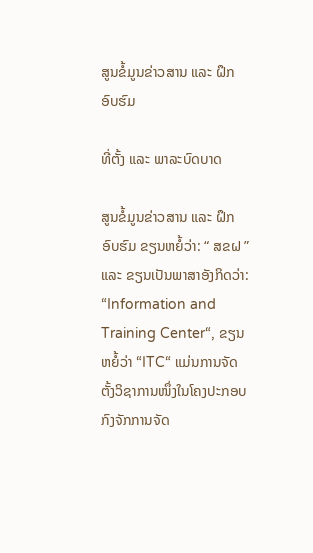ສູນຂໍ້ມູນຂ່າວສານ ແລະ ຝຶກອົບຮົມ

ທີ່ຕັ້ງ ແລະ ພາລະບົດບາດ

ສູນຂໍ້ມູນຂ່າວສານ ແລະ ຝຶກອົບຮົມ ຂຽນຫຍໍ້ວ່າ: “ ສຂຝ ” ແລະ ຂຽນເປັນພາສາອັງກິດວ່າ: “Information and Training Center“, ຂຽນຫຍໍ້ວ່າ “ITC“ ແມ່ນການຈັດຕັ້ງວິຊາການໜຶ່ງໃນໂຄງປະກອບກົງຈັກການຈັດ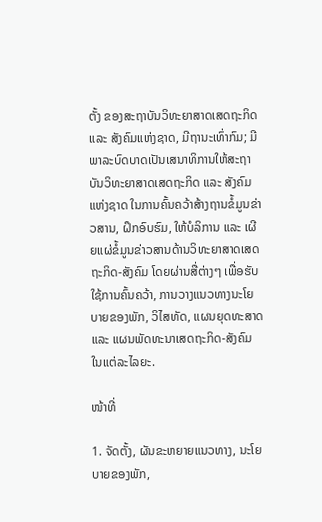ຕັ້ງ ຂອງສະຖາບັນວິທະຍາສາດເສດຖະກິດ ແລະ ສັງຄົມແຫ່ງຊາດ, ມີຖານະເທົ່າກົມ; ມີພາລະບົດບາດເປັນເສນາທິການໃຫ້ສະຖາບັນວິທະຍາສາດເສດຖະກິດ ແລະ ສັງຄົມແຫ່ງຊາດ ໃນການຄົ້ນຄວ້າສ້າງຖານຂໍ້ມູນຂ່າວສານ, ຝຶກອົບຮົມ, ໃຫ້ບໍລິການ ແລະ ເຜີຍແຜ່ຂໍ້ມູນຂ່າວສານດ້ານວິທະຍາສາດເສດຖະກິດ-ສັງຄົມ ໂດຍຜ່ານສື່ຕ່າງໆ ເພື່ອຮັບໃຊ້ການຄົ້ນຄວ້າ, ການວາງແນວທາງນະໂຍບາຍຂອງພັກ, ວິໄສທັດ, ແຜນຍຸດທະສາດ ແລະ ແຜນພັດທະນາເສດຖະກິດ-ສັງຄົມ ໃນແຕ່ລະໄລຍະ.

ໜ້າທີ່

1. ຈັດຕັ້ງ, ຜັນຂະຫຍາຍແນວທາງ, ນະໂຍບາຍຂອງພັກ,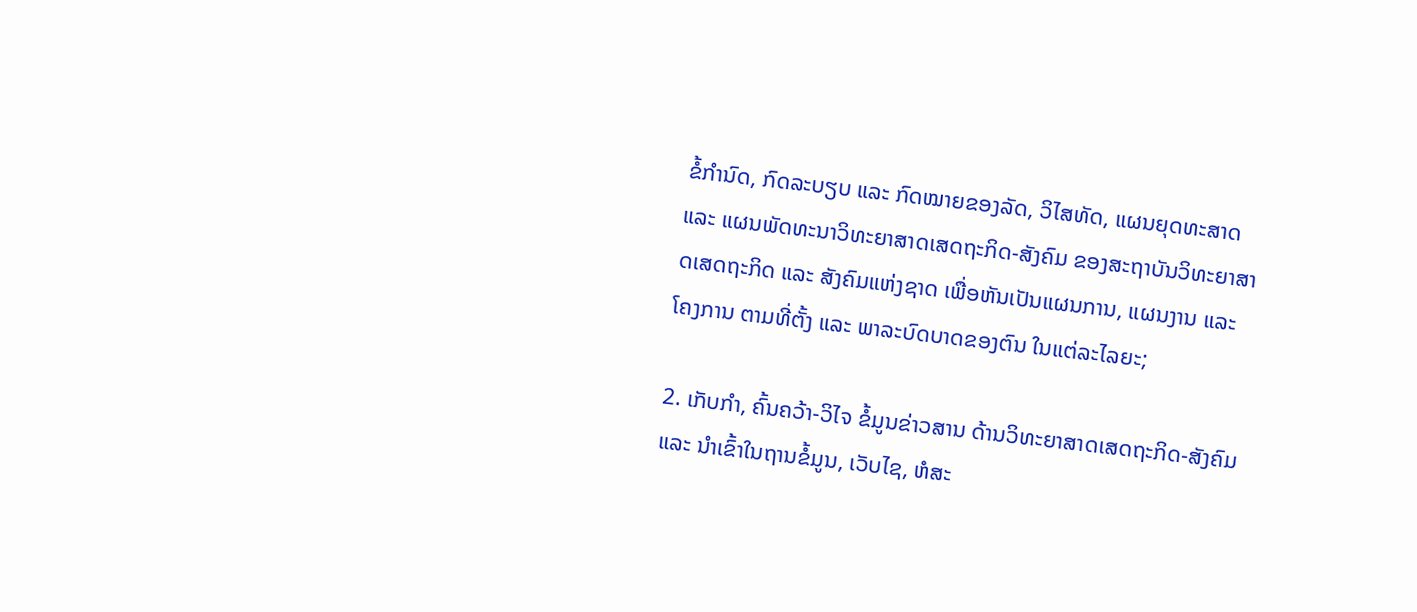ຂໍ້ກຳນົດ, ກົດລະບຽບ ແລະ ກົດໝາຍຂອງລັດ, ວິໄສທັດ, ແຜນຍຸດທະສາດ ແລະ ແຜນພັດທະນາວິທະຍາສາດເສດຖະກິດ-ສັງຄົມ ຂອງສະຖາບັນວິທະຍາສາດເສດຖະກິດ ແລະ ສັງຄົມແຫ່ງຊາດ ເພື່ອຫັນເປັນແຜນການ, ແຜນງານ ແລະ ໂຄງການ ຕາມທີ່ຕັ້ງ ແລະ ພາລະບົດບາດຂອງຕົນ ໃນແຕ່ລະໄລຍະ;

2. ເກັບກຳ, ຄົ້ນຄວ້າ-ວິໄຈ ຂໍ້ມູນຂ່າວສານ ດ້ານວິທະຍາສາດເສດຖະກິດ-ສັງຄົມ ແລະ ນໍາເຂົ້າໃນຖານຂໍ້ມູນ, ເວັບໄຊ, ຫໍສະ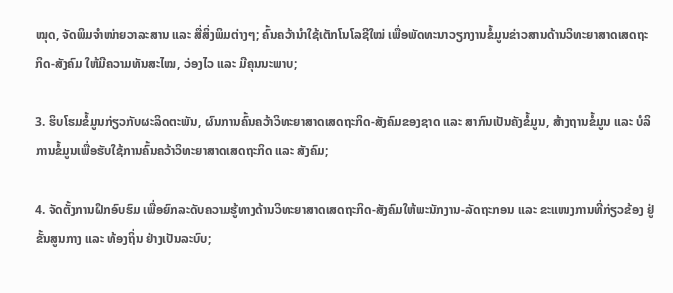ໝຸດ, ຈັດພິມຈຳໜ່າຍວາລະສານ ແລະ ສື່ສິ່ງພິມຕ່າງໆ; ຄົ້ນຄວ້ານຳໃຊ້ເຕັກໂນໂລຊີໃໝ່ ເພື່ອພັດທະນາວຽກງານຂໍ້ມູນຂ່າວສານດ້ານວິທະຍາສາດເສດຖະກິດ-ສັງຄົມ ໃຫ້ມີຄວາມທັນສະໄໝ, ວ່ອງໄວ ແລະ ມີຄຸນນະພາບ;

3. ຮິບໂຮມຂໍ້ມູນກ່ຽວກັບຜະລິດຕະພັນ, ຜົນການຄົ້ນຄວ້າວິທະຍາສາດເສດຖະກິດ-ສັງຄົມຂອງຊາດ ແລະ ສາກົນເປັນຄັງຂໍ້ມູນ, ສ້າງຖານຂໍ້ມູນ ແລະ ບໍລິການຂໍ້ມູນເພື່ອຮັບໃຊ້ການຄົ້ນຄວ້າວິທະຍາສາດເສດຖະກິດ ແລະ ສັງຄົມ;

4. ຈັດຕັ້ງການຝຶກອົບຮົມ ເພື່ອຍົກລະດັບຄວາມຮູ້ທາງດ້ານວິທະຍາສາດເສດຖະກິດ-ສັງຄົມໃຫ້ພະນັກງານ-ລັດຖະກອນ ແລະ ຂະແໜງການທີ່ກ່ຽວຂ້ອງ ຢູ່ຂັ້ນສູນກາງ ແລະ ທ້ອງຖິ່ນ ຢ່າງເປັນລະບົບ;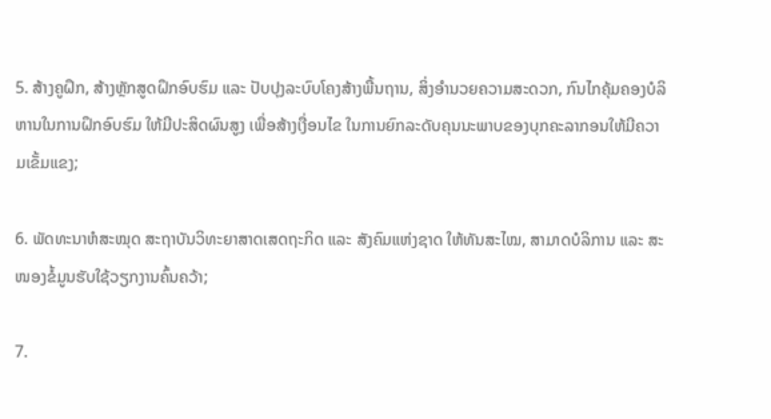5. ສ້າງຄູຝຶກ, ສ້າງຫຼັກສູດຝຶກອົບຮົມ ແລະ ປັບປຸງລະບົບໂຄງສ້າງພື້ນຖານ, ສິ່ງອຳນວຍຄວາມສະດວກ, ກົນໄກຄຸ້ມຄອງບໍລິຫານໃນການຝຶກອົບຮົມ ໃຫ້ມີປະສິດຜົນສູງ ເພື່ອສ້າງເງື່ອນໄຂ ໃນການຍົກລະດັບຄຸນນະພາບຂອງບຸກຄະລາກອນໃຫ້ມີຄວາມເຂັ້ມແຂງ;

6. ພັດທະນາຫໍສະໝຸດ ສະຖາບັນວິທະຍາສາດເສດຖະກິດ ແລະ ສັງຄົມແຫ່ງຊາດ ໃຫ້ທັນສະໄໝ, ສາມາດບໍລິການ ແລະ ສະໜອງຂໍ້ມູນຮັບໃຊ້ວຽກງານຄົ້ນຄວ້າ;

7.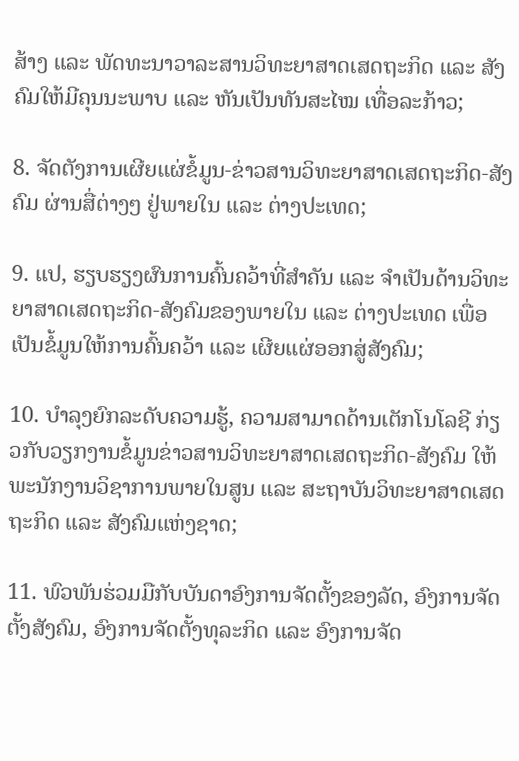ສ້າງ ແລະ ພັດທະນາວາລະສານວິທະຍາສາດເສດຖະກິດ ແລະ ສັງຄົມໃຫ້ມີຄຸນນະພາບ ແລະ ຫັນເປັນທັນສະໄໝ ເທື່ອລະກ້າວ;

8. ຈັດຕັງການເຜີຍແຜ່ຂໍ້ມູນ-ຂ່າວສານວິທະຍາສາດເສດຖະກິດ-ສັງຄົມ ຜ່ານສື່ຕ່າງໆ ຢູ່ພາຍໃນ ແລະ ຕ່າງປະເທດ;

9. ແປ, ຮຽບຮຽງຜົນການຄົ້ນຄວ້າທີ່ສຳຄັນ ແລະ ຈຳເປັນດ້ານວິທະຍາສາດເສດຖະກິດ-ສັງຄົມຂອງພາຍໃນ ແລະ ຕ່າງປະເທດ ເພື່ອເປັນຂໍ້ມູນໃຫ້ການຄົ້ນຄວ້າ ແລະ ເຜີຍແຜ່ອອກສູ່ສັງຄົມ;

10. ບຳລຸງຍົກລະດັບຄວາມຮູ້, ຄວາມສາມາດດ້ານເຕັກໂນໂລຊີ ກ່ຽວກັບວຽກງານຂໍ້ມູນຂ່າວສານວິທະຍາສາດເສດຖະກິດ-ສັງຄົມ ໃຫ້ພະນັກງານວິຊາການພາຍໃນສູນ ແລະ ສະຖາບັນວິທະຍາສາດເສດຖະກິດ ແລະ ສັງຄົມແຫ່ງຊາດ;

11. ພົວພັນຮ່ວມມືກັບບັນດາອົງການຈັດຕັ້ງຂອງລັດ, ອົງການຈັດຕັ້ງສັງຄົມ, ອົງການຈັດຕັ້ງທຸລະກິດ ແລະ ອົງການຈັດ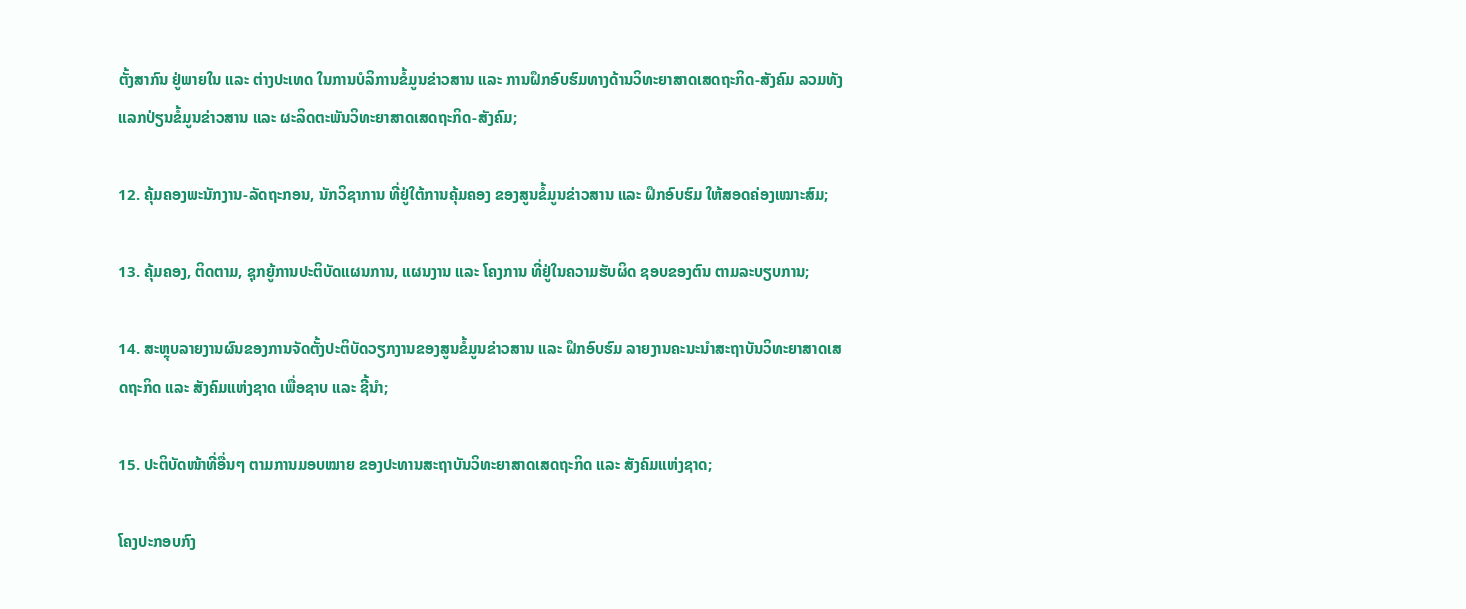ຕັ້ງສາກົນ ຢູ່ພາຍໃນ ແລະ ຕ່າງປະເທດ ໃນການບໍລິການຂໍ້ມູນຂ່າວສານ ແລະ ການຝຶກອົບຮົມທາງດ້ານວິທະຍາສາດເສດຖະກິດ-ສັງຄົມ ລວມທັງແລກປ່ຽນຂໍ້ມູນຂ່າວສານ ແລະ ຜະລິດຕະພັນວິທະຍາສາດເສດຖະກິດ-ສັງຄົມ;

12. ຄຸ້ມຄອງພະນັກງານ-ລັດຖະກອນ, ນັກວິຊາການ ທີ່ຢູ່ໃຕ້ການຄຸ້ມຄອງ ຂອງສູນຂໍ້ມູນຂ່າວສານ ແລະ ຝຶກອົບຮົມ ໃຫ້ສອດຄ່ອງເໝາະສົມ;

13. ຄຸ້ມຄອງ, ຕິດຕາມ, ຊຸກຍູ້ການປະຕິບັດແຜນການ, ແຜນງານ ແລະ ໂຄງການ ທີ່ຢູ່ໃນຄວາມຮັບຜິດ ຊອບຂອງຕົນ ຕາມລະບຽບການ;

14. ສະຫຼຸບລາຍງານຜົນຂອງການຈັດຕັ້ງປະຕິບັດວຽກງານຂອງສູນຂໍ້ມູນຂ່າວສານ ແລະ ຝຶກອົບຮົມ ລາຍງານຄະນະນຳສະຖາບັນວິທະຍາສາດເສດຖະກິດ ແລະ ສັງຄົມແຫ່ງຊາດ ເພື່ອຊາບ ແລະ ຊີ້ນຳ;

15. ປະຕິບັດໜ້າທີ່ອື່ນໆ ຕາມການມອບໝາຍ ຂອງປະທານສະຖາບັນວິທະຍາສາດເສດຖະກິດ ແລະ ສັງຄົມແຫ່ງຊາດ;

ໂຄງປະກອບກົງ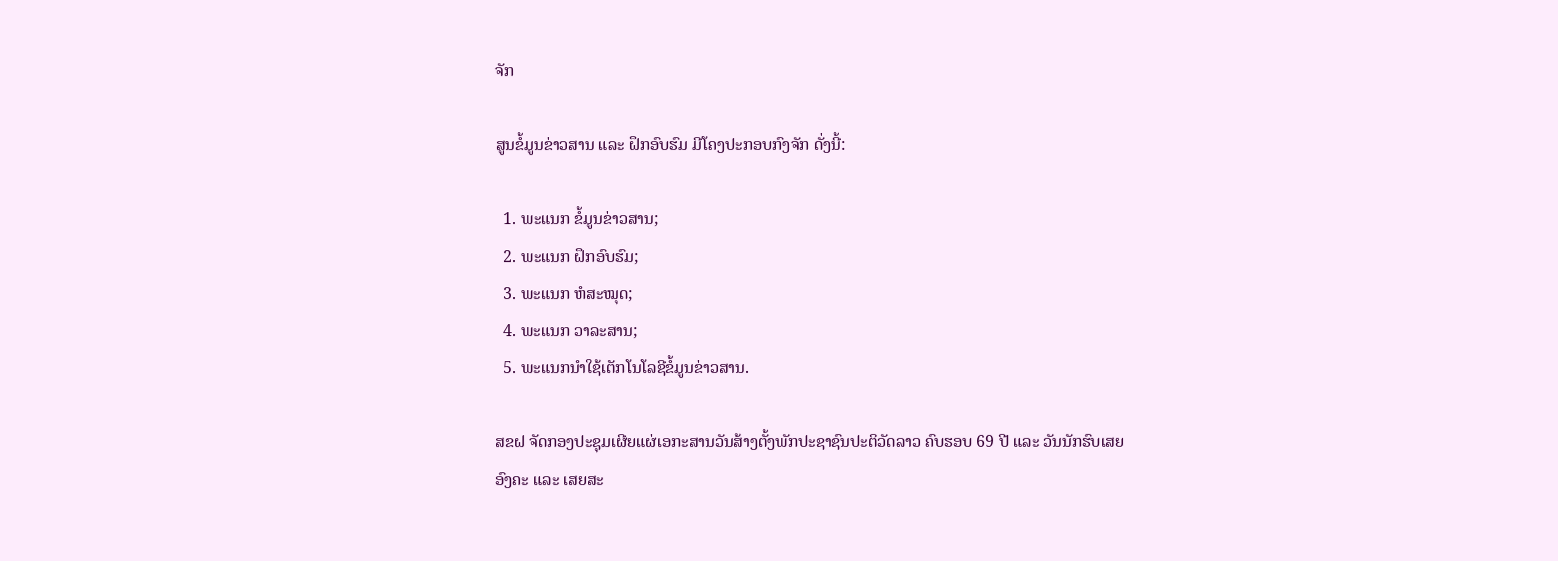ຈັກ

ສູນຂໍ້ມູນຂ່າວສານ ແລະ ຝຶກອົບຮົມ ມີໂຄງປະກອບກົງຈັກ ດັ່ງນີ້:

  1. ພະແນກ ຂໍ້ມູນຂ່າວສານ;
  2. ພະແນກ ຝຶກອົບຮົມ;
  3. ພະແນກ ຫໍສະໝຸດ;
  4. ພະແນກ ວາລະສານ;
  5. ພະແນກນຳໃຊ້ເຕັກໂນໂລຊີຂໍ້ມູນຂ່າວສານ.

ສຂຝ ຈັດກອງປະຊຸມເຜີຍແຜ່ເອກະສານວັນສ້າງຕັ້ງພັກປະຊາຊົນປະຕິວັດລາວ ຄົບຮອບ 69 ປີ ແລະ ວັນນັກຮົບເສຍອົງຄະ ແລະ ເສຍສະ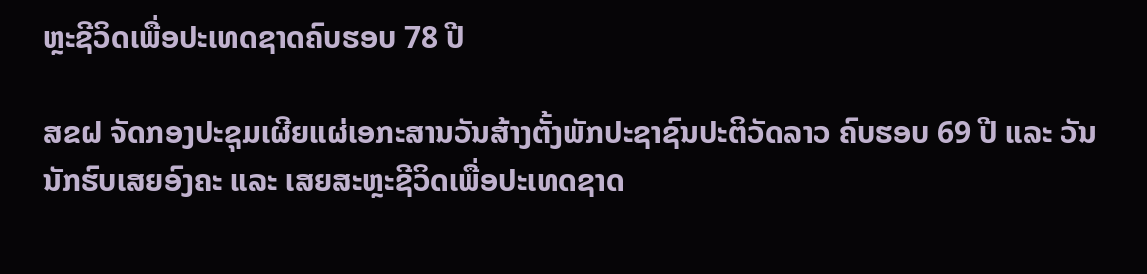ຫຼະຊີວິດເພື່ອປະເທດຊາດຄົບຮອບ 78 ປີ

ສຂຝ ຈັດກອງປະຊຸມເຜີຍແຜ່ເອກະສານວັນສ້າງຕັ້ງພັກປະຊາຊົນປະຕິວັດລາວ ຄົບຮອບ 69 ປີ ແລະ ວັນນັກຮົບເສຍອົງຄະ ແລະ ເສຍສະຫຼະຊີວິດເພື່ອປະເທດຊາດ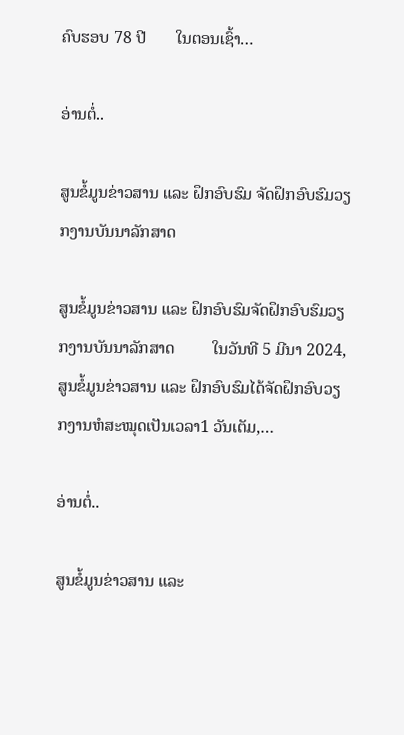ຄົບຮອບ 78 ປີ       ໃນຕອນເຊົ້າ…

ອ່ານຕໍ່..

ສູນຂໍ້ມູນຂ່າວສານ ແລະ ຝຶກອົບຮົມ ຈັດຝຶກອົບຮົມວຽກງານບັນນາລັກສາດ

ສູນຂໍ້ມູນຂ່າວສານ ແລະ ຝຶກອົບຮົມຈັດຝຶກອົບຮົມວຽກງານບັນນາລັກສາດ         ໃນວັນທີ 5 ມີນາ 2024, ສູນຂໍ້ມູນຂ່າວສານ ແລະ ຝຶກອົບຮົມໄດ້ຈັດຝຶກອົບວຽກງານຫໍສະໝຸດເປັນເວລາ1 ວັນເຕັມ,…

ອ່ານຕໍ່..

ສູນຂໍ້ມູນຂ່າວສານ ແລະ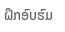ຝຶກອົບຮົມ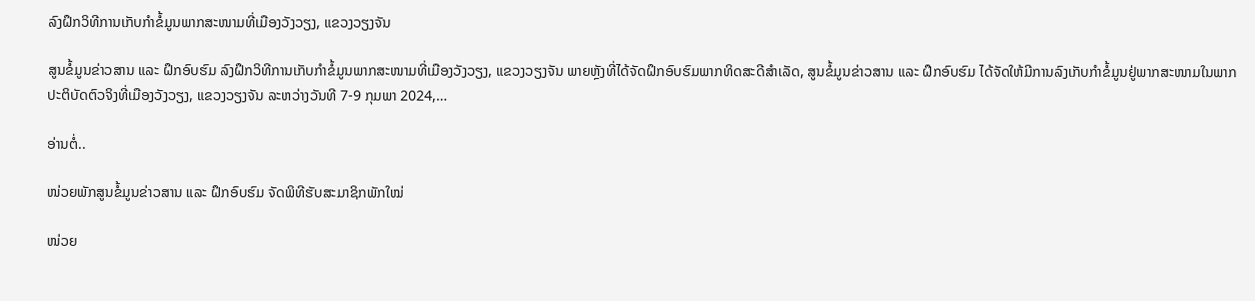ລົງຝຶກວິທີການເກັບກຳຂໍ້ມູນພາກສະໜາມທີ່ເມືອງວັງວຽງ, ແຂວງວຽງຈັນ

ສູນຂໍ້ມູນຂ່າວສານ ແລະ ຝຶກອົບຮົມ ລົງຝຶກວິທີການເກັບກຳຂໍ້ມູນພາກສະໜາມທີ່ເມືອງວັງວຽງ, ແຂວງວຽງຈັນ ພາຍຫຼັງທີ່ໄດ້ຈັດຝຶກອົບຮົມພາກທິດສະດີສໍາເລັດ, ສູນຂໍ້ມູນຂ່າວສານ ແລະ ຝຶກອົບຮົມ ໄດ້ຈັດໃຫ້ມີການລົງເກັບກໍາຂໍ້ມູນຢູ່ພາກສະໜາມໃນພາກປະຕິບັດຕົວຈິງທີ່ເມືອງວັງວຽງ, ແຂວງວຽງຈັນ ລະຫວ່າງວັນທີ 7-9 ກຸມພາ 2024,…

ອ່ານຕໍ່..

ໜ່ວຍພັກສູນຂໍ້ມູນຂ່າວສານ ແລະ ຝຶກອົບຮົມ ຈັດພິທີຮັບສະມາຊິກພັກໃໝ່

ໜ່ວຍ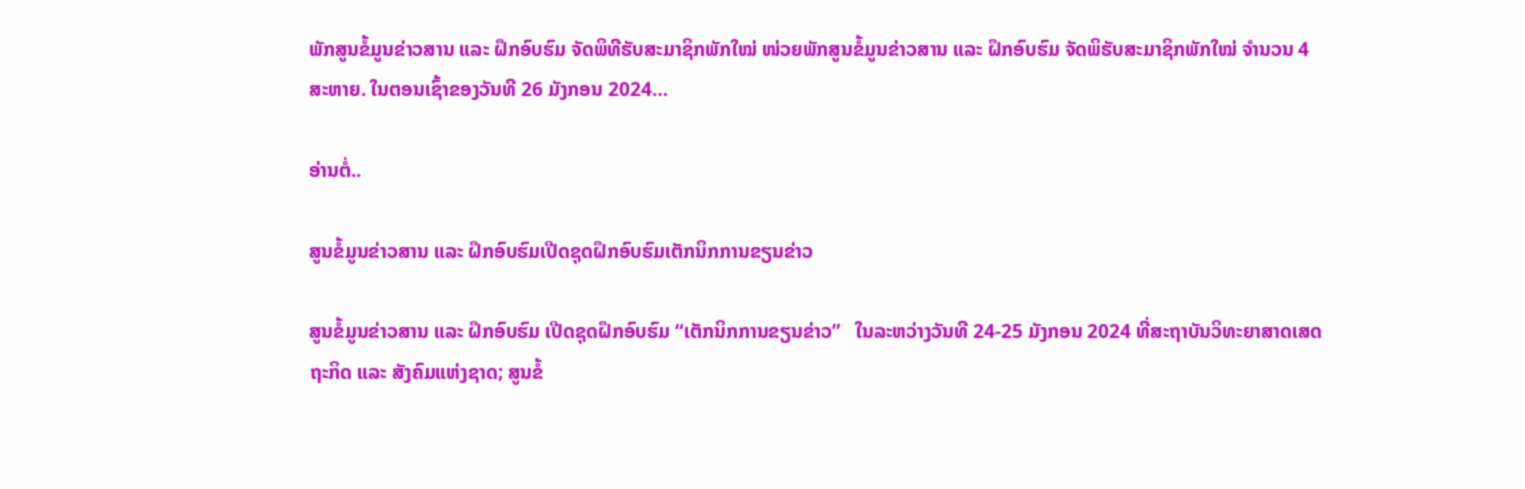ພັກສູນຂໍ້ມູນຂ່າວສານ ແລະ ຝຶກອົບຮົມ ຈັດພິທີຮັບສະມາຊິກພັກໃໝ່ ໜ່ວຍພັກສູນຂໍ້ມູນຂ່າວສານ ແລະ ຝຶກອົບຮົມ ຈັດພິຮັບສະມາຊິກພັກໃໝ່ ຈໍານວນ 4 ສະຫາຍ. ໃນຕອນເຊົ້າຂອງວັນທີ 26 ມັງກອນ 2024…

ອ່ານຕໍ່..

ສູນຂໍ້ມູນຂ່າວສານ ແລະ ຝຶກອົບຮົມເປີດຊຸດຝຶກອົບຮົມເຕັກນິກການຂຽນຂ່າວ

ສູນຂໍ້ມູນຂ່າວສານ ແລະ ຝຶກອົບຮົມ ເປີດຊຸດຝຶກອົບຮົມ “ເຕັກນິກການຂຽນຂ່າວ”   ໃນລະຫວ່າງວັນທີ 24-25 ມັງກອນ 2024 ທີ່ສະຖາບັນວິທະຍາສາດເສດຖະກິດ ແລະ ສັງຄົມແຫ່ງຊາດ; ສູນຂໍ້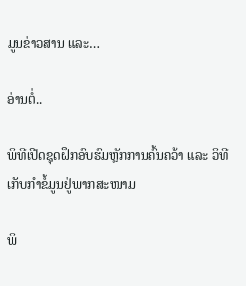ມູນຂ່າວສານ ແລະ…

ອ່ານຕໍ່..

ພິທີເປີດຊຸດຝຶກອົບຮົມຫຼັກການຄົ້ນຄວ້າ ແລະ ວິທີເກັບກຳຂໍ້ມູນຢູ່ພາກສະໜາມ

ພິ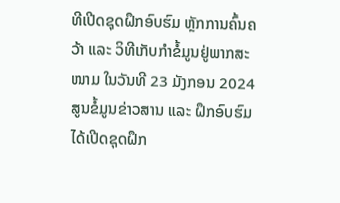ທີເປີດຊຸດຝຶກອົບຮົມ ຫຼັກການຄົ້ນຄວ້າ ແລະ ວິທີເກັບກຳຂໍ້ມູນຢູ່ພາກສະໜາມ ໃນວັນທີ 23 ມັງກອນ 2024 ສູນຂໍ້ມູນຂ່າວສານ ແລະ ຝຶກອົບຮົມ ໄດ້ເປີດຊຸດຝຶກ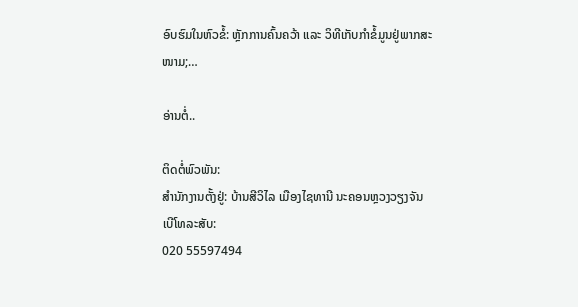ອົບຮົມໃນຫົວຂໍ້: ຫຼັກການຄົ້ນຄວ້າ ແລະ ວິທີເກັບກໍາຂໍ້ມູນຢູ່ພາກສະໜາມ;…

ອ່ານຕໍ່..

ຕິດຕໍ່ພົວພັນ:
ສຳນັກງານຕັ້ງຢູ່: ບ້ານສີວິໄລ ເມືອງໄຊທານີ ນະຄອນຫຼວງວຽງຈັນ
ເບີໂທລະສັບ:
020 55597494